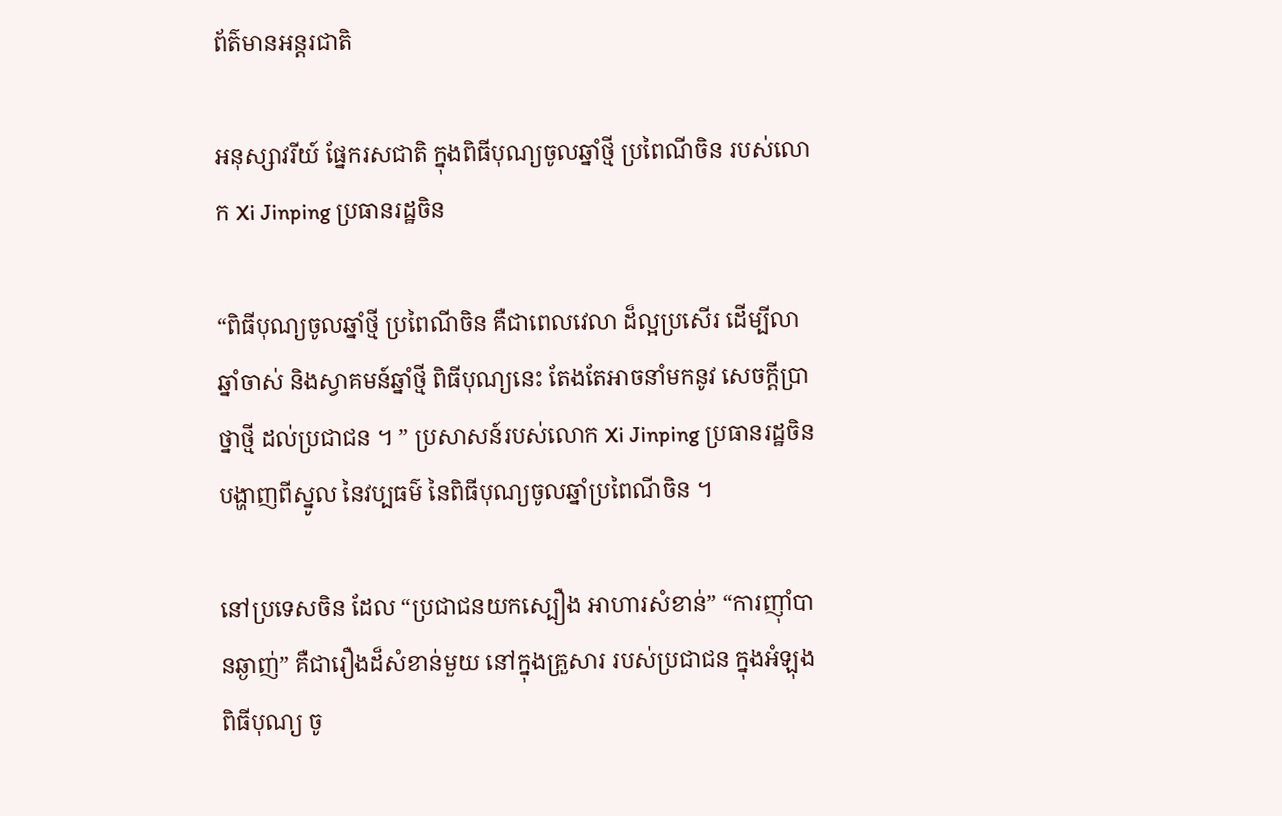ព័ត៌មានអន្តរជាតិ

អនុស្សាវរីយ៍ ផ្នែករសជាតិ ក្នុងពិធីបុណ្យចូលឆ្នាំថ្មី ប្រពៃណីចិន របស់លោក Xi Jinping ប្រធានរដ្ឋចិន

“ពិធីបុណ្យចូលឆ្នាំថ្មី ប្រពៃណីចិន គឺជាពេលវេលា ដ៏ល្អប្រសើរ ដើម្បីលាឆ្នាំចាស់ និងស្វាគមន៍ឆ្នាំថ្មី ពិធីបុណ្យនេះ តែងតែអាចនាំមកនូវ សេចក្តីប្រាថ្នាថ្មី ដល់ប្រជាជន ។ ” ប្រសាសន៍របស់លោក Xi Jinping ប្រធានរដ្ឋចិន បង្ហាញពីស្នូល នៃវប្បធម៌ នៃពិធីបុណ្យចូលឆ្នាំប្រពៃណីចិន ។

នៅប្រទេសចិន ដែល “ប្រជាជនយកស្បឿង អាហារសំខាន់” “ការញ៉ាំបានឆ្ងាញ់” គឺជារឿងដ៏សំខាន់មួយ នៅក្នុងគ្រួសារ របស់ប្រជាជន ក្នុងអំឡុងពិធីបុណ្យ ចូ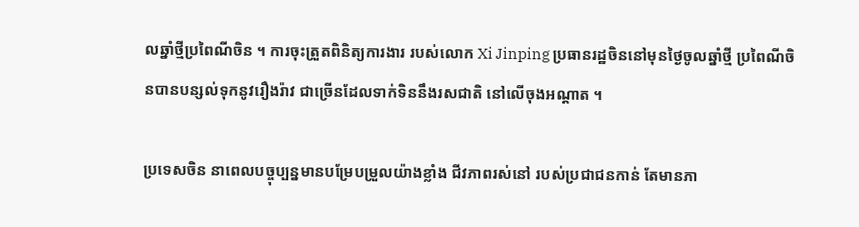លឆ្នាំថ្មីប្រពៃណីចិន ។ ការចុះត្រួតពិនិត្យការងារ របស់លោក Xi Jinping ប្រធានរដ្ឋចិននៅមុនថ្ងៃចូលឆ្នាំថ្មី ប្រពៃណីចិនបានបន្សល់ទុកនូវរឿងរ៉ាវ ជាច្រើនដែលទាក់ទិននឹងរសជាតិ នៅលើចុងអណ្តាត ។

ប្រទេសចិន នាពេលបច្ចុប្បន្នមានបម្រែបម្រួលយ៉ាងខ្លាំង ជីវភាពរស់នៅ របស់ប្រជាជនកាន់ តែមានភា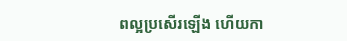ពល្អប្រសើរឡើង ហើយកា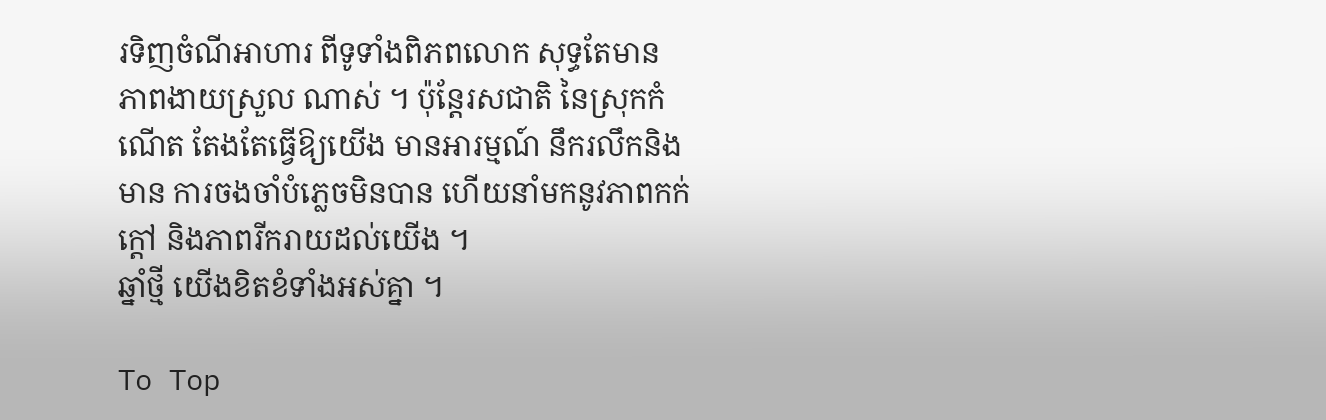រទិញចំណីអាហារ ពីទូទាំងពិភពលោក សុទ្ធតែមាន ភាពងាយស្រួល ណាស់ ។ ប៉ុន្តែរសជាតិ នៃស្រុកកំណើត តែងតែធ្វើឱ្យយើង មានអារម្មណ៍ នឹករលឹកនិងមាន ការចងចាំបំភេ្លចមិនបាន ហើយនាំមកនូវភាពកក់ក្តៅ និងភាពរីករាយដល់យើង ។
ឆ្នាំថ្មី យើងខិតខំទាំងអស់គ្នា ។

To Top